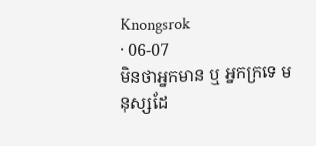Knongsrok
· 06-07
មិនថាអ្នកមាន ឬ អ្នកក្រទេ មនុស្សដែ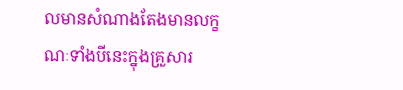លមានសំណាងតែងមានលក្ខណៈទាំងបីនេះក្នុងគ្រួសារ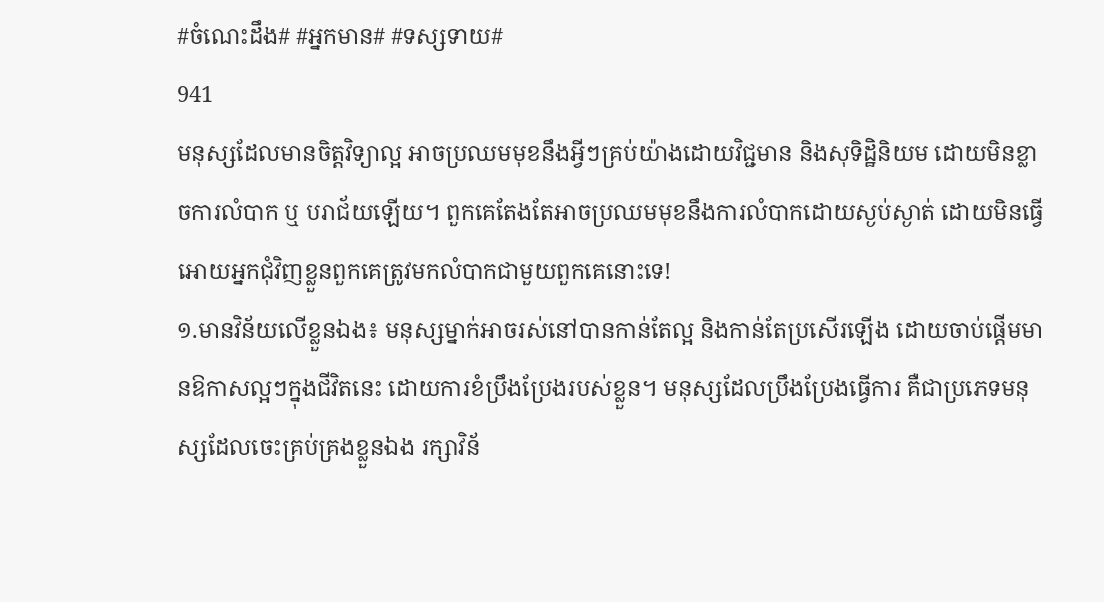#ចំណេះដឹង# #អ្នកមាន# #ទស្សទាយ#
941
មនុស្សដែលមានចិត្តវិទ្យាល្អ អាចប្រឈមមុខនឹងអ្វីៗគ្រប់យ៉ាងដោយវិជ្ជមាន និងសុទិដ្ឋិនិយម ដោយមិនខ្លាចការលំបាក ឬ បរាជ័យឡើយ។ ពួកគេតែងតែអាចប្រឈមមុខនឹងការលំបាកដោយស្ងប់ស្ងាត់ ដោយមិនធ្វើអោយអ្នកជុំវិញខ្លួនពួកគេត្រូវមកលំបាកជាមួយពួកគេនោះទេ!
១.មានវិន័យលើខ្លួនឯង៖ មនុស្សម្នាក់អាចរស់នៅបានកាន់តែល្អ និងកាន់តែប្រសើរឡើង ដោយចាប់ផ្តើមមានឱកាសល្អៗក្នុងជីវិតនេះ ដោយការខំប្រឹងប្រែងរបស់ខ្លួន។ មនុស្សដែលប្រឹងប្រែងធ្វើការ គឺជាប្រភេទមនុស្សដែលចេះគ្រប់គ្រងខ្លួនឯង រក្សាវិន័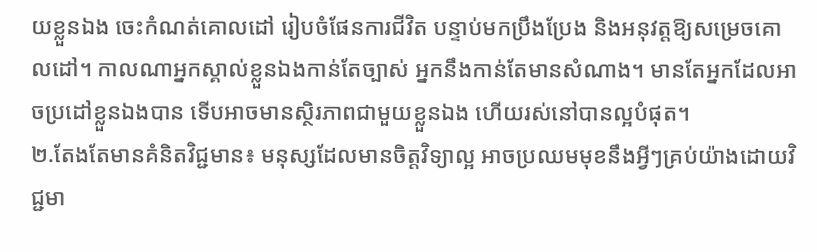យខ្លួនឯង ចេះកំណត់គោលដៅ រៀបចំផែនការជីវិត បន្ទាប់មកប្រឹងប្រែង និងអនុវត្តឱ្យសម្រេចគោលដៅ។ កាលណាអ្នកស្គាល់ខ្លួនឯងកាន់តែច្បាស់ អ្នកនឹងកាន់តែមានសំណាង។ មានតែអ្នកដែលអាចប្រដៅខ្លួនឯងបាន ទើបអាចមានស្ថិរភាពជាមួយខ្លួនឯង ហើយរស់នៅបានល្អបំផុត។
២.តែងតែមានគំនិតវិជ្ជមាន៖ មនុស្សដែលមានចិត្តវិទ្យាល្អ អាចប្រឈមមុខនឹងអ្វីៗគ្រប់យ៉ាងដោយវិជ្ជមា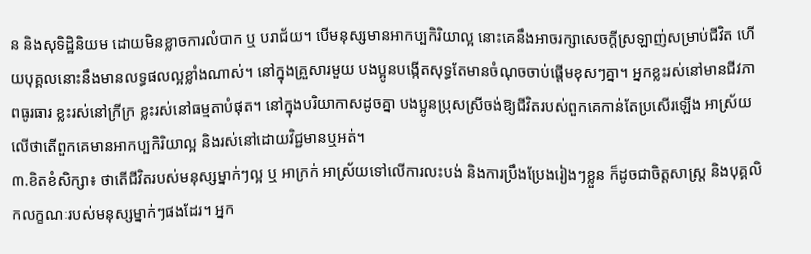ន និងសុទិដ្ឋិនិយម ដោយមិនខ្លាចការលំបាក ឬ បរាជ័យ។ បើមនុស្សមានអាកប្បកិរិយាល្អ នោះគេនឹងអាចរក្សាសេចក្តីស្រឡាញ់សម្រាប់ជីវិត ហើយបុគ្គលនោះនឹងមានលទ្ធផលល្អខ្លាំងណាស់។ នៅក្នុងគ្រួសារមួយ បងប្អូនបង្កើតសុទ្ធតែមានចំណុចចាប់ផ្តើមខុសៗគ្នា។ អ្នកខ្លះរស់នៅមានជីវភាពធូរធារ ខ្លះរស់នៅក្រីក្រ ខ្លះរស់នៅធម្មតាបំផុត។ នៅក្នុងបរិយាកាសដូចគ្នា បងប្អូនប្រុសស្រីចង់ឱ្យជីវិតរបស់ពួកគេកាន់តែប្រសើរឡើង អាស្រ័យលើថាតើពួកគេមានអាកប្បកិរិយាល្អ និងរស់នៅដោយវិជ្ជមានឬអត់។
៣.ខិតខំសិក្សា៖ ថាតើជីវិតរបស់មនុស្សម្នាក់ៗល្អ ឬ អាក្រក់ អាស្រ័យទៅលើការលះបង់ និងការប្រឹងប្រែងរៀងៗខ្លួន ក៏ដូចជាចិត្តសាស្ត្រ និងបុគ្គលិកលក្ខណៈរបស់មនុស្សម្នាក់ៗផងដែរ។ អ្នក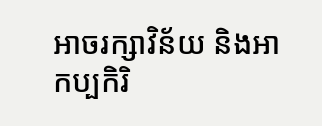អាចរក្សាវិន័យ និងអាកប្បកិរិ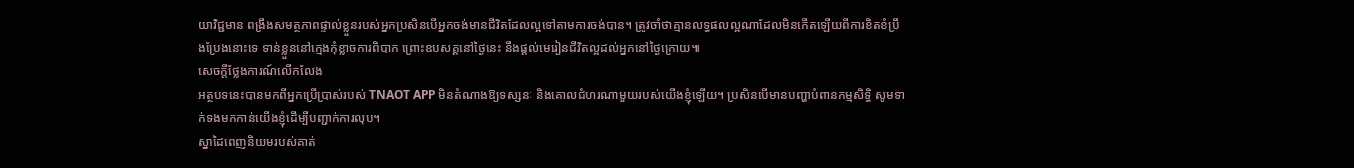យាវិជ្ជមាន ពង្រឹងសមត្ថភាពផ្ទាល់ខ្លួនរបស់អ្នកប្រសិនបើអ្នកចង់មានជីវិតដែលល្អទៅតាមការចង់បាន។ ត្រូវចាំថាគ្មានលទ្ធផលល្អណាដែលមិនកើតឡើយពីការខិតខំប្រឹងប្រែងនោះទេ ទាន់ខ្លួននៅក្មេងកុំខ្លាចការពិបាក ព្រោះឧបសគ្គនៅថ្ងៃនេះ នឹងផ្តល់មេរៀនជីវិតល្អដល់អ្នកនៅថ្ងៃក្រោយ៕
សេចក្តីថ្លែងការណ៍លើកលែង
អត្ថបទនេះបានមកពីអ្នកប្រើប្រាស់របស់ TNAOT APP មិនតំណាងឱ្យទស្សនៈ និងគោលជំហរណាមួយរបស់យើងខ្ញុំឡើយ។ ប្រសិនបើមានបញ្ហាបំពានកម្មសិទ្ធិ សូមទាក់ទងមកកាន់យើងខ្ញុំដើម្បីបញ្ជាក់ការលុប។
ស្នាដៃពេញនិយមរបស់គាត់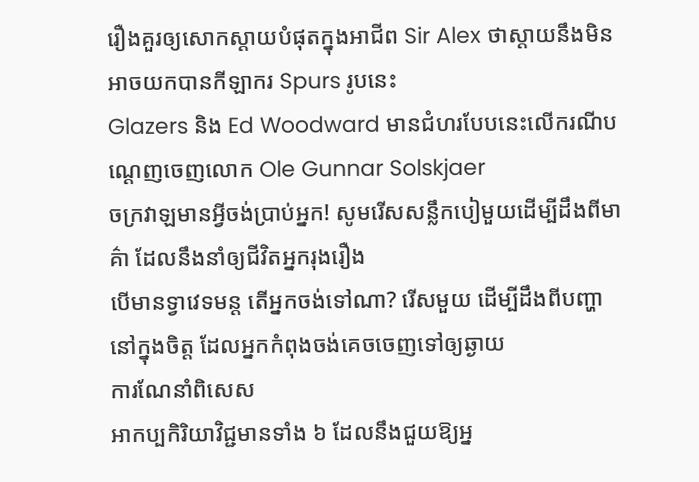រឿងគួរឲ្យសោកស្ដាយបំផុតក្នុងអាជីព Sir Alex ថាស្តាយនឹងមិនអាចយកបានកីឡាករ Spurs រូបនេះ
Glazers និង Ed Woodward មានជំហរបែបនេះលើករណីបណ្ដេញចេញលោក Ole Gunnar Solskjaer
ចក្រវាឡមានអ្វីចង់ប្រាប់អ្នក! សូមរើសសន្លឹកបៀមួយដើម្បីដឹងពីមាគ៌ា ដែលនឹងនាំឲ្យជីវិតអ្នករុងរឿង
បើមានទ្វាវេទមន្ត តើអ្នកចង់ទៅណា? រើសមួយ ដើម្បីដឹងពីបញ្ហានៅក្នុងចិត្ត ដែលអ្នកកំពុងចង់គេចចេញទៅឲ្យឆ្ងាយ
ការណែនាំពិសេស
អាកប្បកិរិយាវិជ្ជមានទាំង ៦ ដែលនឹងជួយឱ្យអ្ន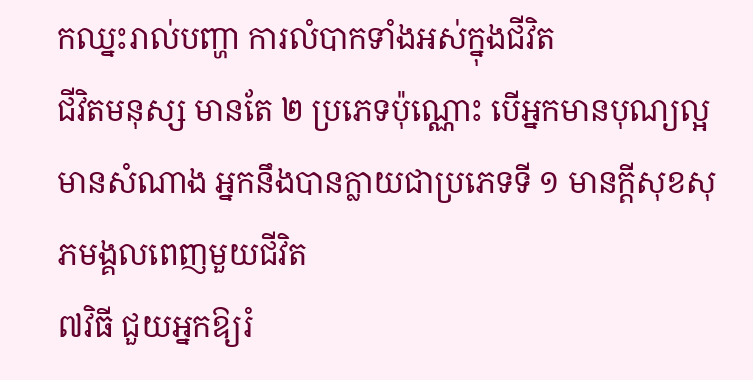កឈ្នះរាល់បញ្ហា ការលំបាកទាំងអស់ក្នុងជីវិត
ជីវិតមនុស្ស មានតែ ២ ប្រភេទប៉ុណ្ណោះ បើអ្នកមានបុណ្យល្អមានសំណាង អ្នកនឹងបានក្លាយជាប្រភេទទី ១ មានក្ដីសុខសុភមង្គលពេញមួយជីវិត
៧វិធី ជួយអ្នកឱ្យរំ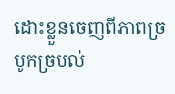ដោះខ្លួនចេញពីភាពច្របូកច្របល់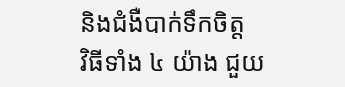និងជំងឺបាក់ទឹកចិត្ត
វិធីទាំង ៤ យ៉ាង ជួយ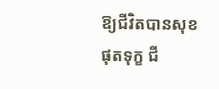ឱ្យជីវិតបានសុខ ផុតទុក្ខ ជី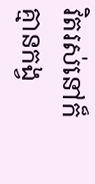វិតរស់នៅក៏គ្មានកង្វ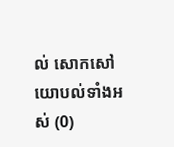ល់ សោកសៅ
យោបល់ទាំងអស់ (0)